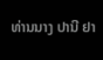ທ່ານນາງ ປານີ ຢາ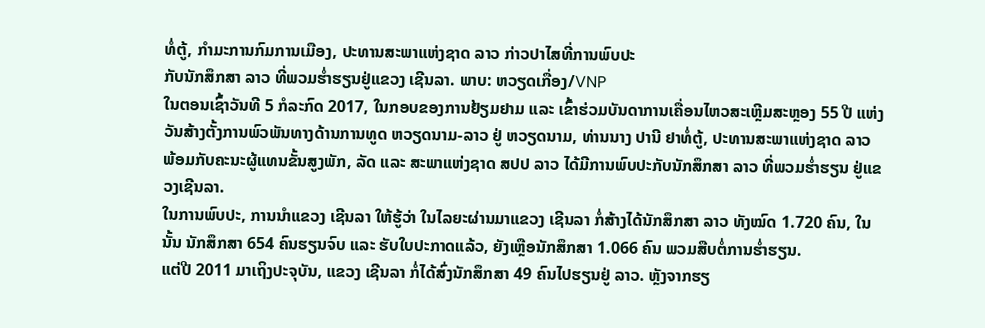ທໍ່ຕູ້, ກຳມະການກົມການເມືອງ, ປະທານສະພາແຫ່ງຊາດ ລາວ ກ່າວປາໄສທີ່ການພົບປະ
ກັບນັກສຶກສາ ລາວ ທີ່ພວມຮ່ຳຮຽນຢູ່ແຂວງ ເຊີນລາ. ພາບ: ຫວຽດເກື່ອງ/VNP
ໃນຕອນເຊົ້າວັນທີ 5 ກໍລະກົດ 2017, ໃນກອບຂອງການຢ້ຽມຢາມ ແລະ ເຂົ້າຮ່ວມບັນດາການເຄື່ອນໄຫວສະເຫຼີມສະຫຼອງ 55 ປີ ແຫ່ງ
ວັນສ້າງຕັ້ງການພົວພັນທາງດ້ານການທູດ ຫວຽດນາມ-ລາວ ຢູ່ ຫວຽດນາມ, ທ່ານນາງ ປານີ ຢາທໍ່ຕູ້, ປະທານສະພາແຫ່ງຊາດ ລາວ ພ້ອມກັບຄະນະຜູ້ແທນຂັ້ນສູງພັກ, ລັດ ແລະ ສະພາແຫ່ງຊາດ ສປປ ລາວ ໄດ້ມີການພົບປະກັບນັກສຶກສາ ລາວ ທີ່ພວມຮ່ຳຮຽນ ຢູ່ແຂວງເຊີນລາ.
ໃນການພົບປະ, ການນຳແຂວງ ເຊີນລາ ໃຫ້ຮູ້ວ່າ ໃນໄລຍະຜ່ານມາແຂວງ ເຊີນລາ ກໍ່ສ້າງໄດ້ນັກສຶກສາ ລາວ ທັງໝົດ 1.720 ຄົນ, ໃນນັ້ນ ນັກສຶກສາ 654 ຄົນຮຽນຈົບ ແລະ ຮັບໃບປະກາດແລ້ວ, ຍັງເຫຼືອນັກສຶກສາ 1.066 ຄົນ ພວມສືບຕໍ່ການຮ່ຳຮຽນ.
ແຕ່ປີ 2011 ມາເຖິງປະຈຸບັນ, ແຂວງ ເຊີນລາ ກໍ່ໄດ້ສົ່ງນັກສຶກສາ 49 ຄົນໄປຮຽນຢູ່ ລາວ. ຫຼັງຈາກຮຽ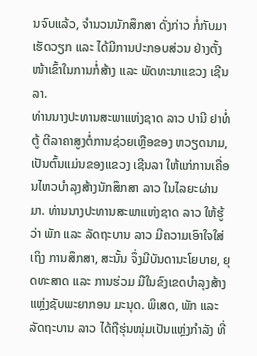ນຈົບແລ້ວ, ຈຳນວນນັກສຶກສາ ດັ່ງກ່າວ ກໍ່ກັບມາເຮັດວຽກ ແລະ ໄດ້ມີການປະກອບສ່ວນ ຢ່າງຕັ້ງໜ້າເຂົ້າໃນການກໍ່ສ້າງ ແລະ ພັດທະນາແຂວງ ເຊີນລາ.
ທ່ານນາງປະທານສະພາແຫ່ງຊາດ ລາວ ປານີ ຢາທໍ່ຕູ້ ຕີລາຄາສູງຕໍ່ການຊ່ວຍເຫຼືອຂອງ ຫວຽດນາມ, ເປັນຕົ້ນແມ່ນຂອງແຂວງ ເຊີນລາ ໃຫ້ແກ່ການເຄື່ອນໄຫວບຳລຸງສ້າງນັກສຶກສາ ລາວ ໃນໄລຍະຜ່ານມາ. ທ່ານນາງປະທານສະພາແຫ່ງຊາດ ລາວ ໃຫ້ຮູ້ວ່າ ພັກ ແລະ ລັດຖະບານ ລາວ ມີຄວາມເອົາໃຈໃສ່ເຖິງ ການສຶກສາ, ສະນັ້ນ ຈຶ່ງມີບັນດານະໂຍບາຍ, ຍຸດທະສາດ ແລະ ການຮ່ວມ ມືໃນຂົງເຂດບຳລຸງສ້າງແຫຼ່ງຊັບພະຍາກອນ ມະນຸດ. ພິເສດ, ພັກ ແລະ ລັດຖະບານ ລາວ ໄດ້ຖືຮຸ່ນໜຸ່ມເປັນແຫຼ່ງກຳລັງ ທີ່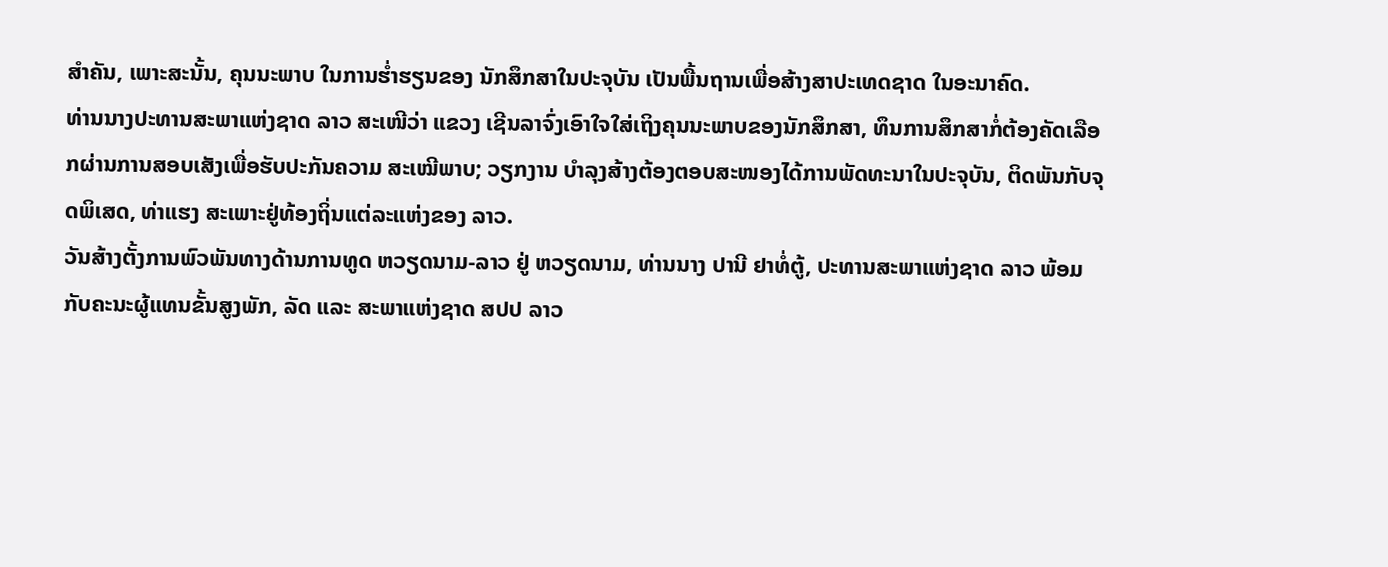ສຳຄັນ, ເພາະສະນັ້ນ, ຄຸນນະພາບ ໃນການຮ່ຳຮຽນຂອງ ນັກສຶກສາໃນປະຈຸບັນ ເປັນພື້ນຖານເພື່ອສ້າງສາປະເທດຊາດ ໃນອະນາຄົດ.
ທ່ານນາງປະທານສະພາແຫ່ງຊາດ ລາວ ສະເໜີວ່າ ແຂວງ ເຊີນລາຈົ່ງເອົາໃຈໃສ່ເຖິງຄຸນນະພາບຂອງນັກສຶກສາ, ທຶນການສຶກສາກໍ່ຕ້ອງຄັດເລືອກຜ່ານການສອບເສັງເພື່ອຮັບປະກັນຄວາມ ສະເໝີພາບ; ວຽກງານ ບຳລຸງສ້າງຕ້ອງຕອບສະໜອງໄດ້ການພັດທະນາໃນປະຈຸບັນ, ຕິດພັນກັບຈຸດພິເສດ, ທ່າແຮງ ສະເພາະຢູ່ທ້ອງຖິ່ນແຕ່ລະແຫ່ງຂອງ ລາວ.
ວັນສ້າງຕັ້ງການພົວພັນທາງດ້ານການທູດ ຫວຽດນາມ-ລາວ ຢູ່ ຫວຽດນາມ, ທ່ານນາງ ປານີ ຢາທໍ່ຕູ້, ປະທານສະພາແຫ່ງຊາດ ລາວ ພ້ອມກັບຄະນະຜູ້ແທນຂັ້ນສູງພັກ, ລັດ ແລະ ສະພາແຫ່ງຊາດ ສປປ ລາວ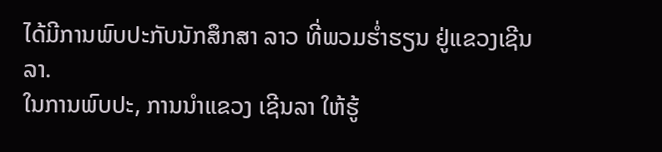ໄດ້ມີການພົບປະກັບນັກສຶກສາ ລາວ ທີ່ພວມຮ່ຳຮຽນ ຢູ່ແຂວງເຊີນລາ.
ໃນການພົບປະ, ການນຳແຂວງ ເຊີນລາ ໃຫ້ຮູ້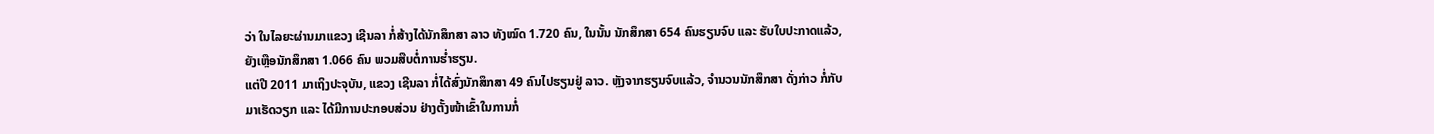ວ່າ ໃນໄລຍະຜ່ານມາແຂວງ ເຊີນລາ ກໍ່ສ້າງໄດ້ນັກສຶກສາ ລາວ ທັງໝົດ 1.720 ຄົນ, ໃນນັ້ນ ນັກສຶກສາ 654 ຄົນຮຽນຈົບ ແລະ ຮັບໃບປະກາດແລ້ວ, ຍັງເຫຼືອນັກສຶກສາ 1.066 ຄົນ ພວມສືບຕໍ່ການຮ່ຳຮຽນ.
ແຕ່ປີ 2011 ມາເຖິງປະຈຸບັນ, ແຂວງ ເຊີນລາ ກໍ່ໄດ້ສົ່ງນັກສຶກສາ 49 ຄົນໄປຮຽນຢູ່ ລາວ. ຫຼັງຈາກຮຽນຈົບແລ້ວ, ຈຳນວນນັກສຶກສາ ດັ່ງກ່າວ ກໍ່ກັບມາເຮັດວຽກ ແລະ ໄດ້ມີການປະກອບສ່ວນ ຢ່າງຕັ້ງໜ້າເຂົ້າໃນການກໍ່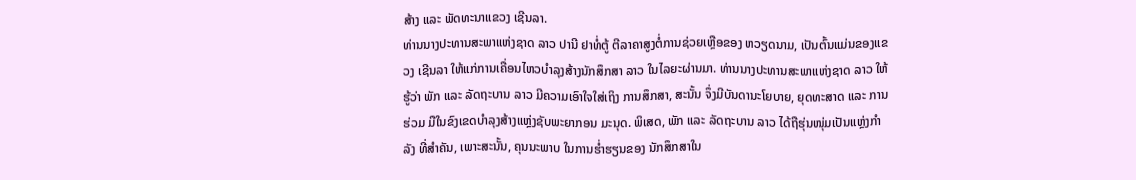ສ້າງ ແລະ ພັດທະນາແຂວງ ເຊີນລາ.
ທ່ານນາງປະທານສະພາແຫ່ງຊາດ ລາວ ປານີ ຢາທໍ່ຕູ້ ຕີລາຄາສູງຕໍ່ການຊ່ວຍເຫຼືອຂອງ ຫວຽດນາມ, ເປັນຕົ້ນແມ່ນຂອງແຂວງ ເຊີນລາ ໃຫ້ແກ່ການເຄື່ອນໄຫວບຳລຸງສ້າງນັກສຶກສາ ລາວ ໃນໄລຍະຜ່ານມາ. ທ່ານນາງປະທານສະພາແຫ່ງຊາດ ລາວ ໃຫ້ຮູ້ວ່າ ພັກ ແລະ ລັດຖະບານ ລາວ ມີຄວາມເອົາໃຈໃສ່ເຖິງ ການສຶກສາ, ສະນັ້ນ ຈຶ່ງມີບັນດານະໂຍບາຍ, ຍຸດທະສາດ ແລະ ການຮ່ວມ ມືໃນຂົງເຂດບຳລຸງສ້າງແຫຼ່ງຊັບພະຍາກອນ ມະນຸດ. ພິເສດ, ພັກ ແລະ ລັດຖະບານ ລາວ ໄດ້ຖືຮຸ່ນໜຸ່ມເປັນແຫຼ່ງກຳລັງ ທີ່ສຳຄັນ, ເພາະສະນັ້ນ, ຄຸນນະພາບ ໃນການຮ່ຳຮຽນຂອງ ນັກສຶກສາໃນ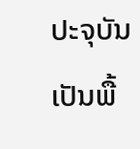ປະຈຸບັນ ເປັນພື້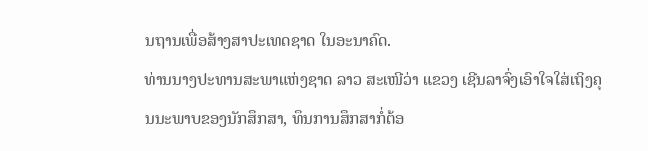ນຖານເພື່ອສ້າງສາປະເທດຊາດ ໃນອະນາຄົດ.
ທ່ານນາງປະທານສະພາແຫ່ງຊາດ ລາວ ສະເໜີວ່າ ແຂວງ ເຊີນລາຈົ່ງເອົາໃຈໃສ່ເຖິງຄຸນນະພາບຂອງນັກສຶກສາ, ທຶນການສຶກສາກໍ່ຕ້ອ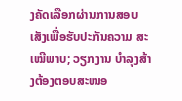ງຄັດເລືອກຜ່ານການສອບເສັງເພື່ອຮັບປະກັນຄວາມ ສະເໝີພາບ; ວຽກງານ ບຳລຸງສ້າງຕ້ອງຕອບສະໜອ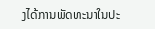ງໄດ້ການພັດທະນາໃນປະ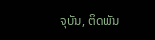ຈຸບັນ, ຕິດພັນ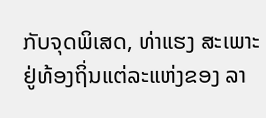ກັບຈຸດພິເສດ, ທ່າແຮງ ສະເພາະຢູ່ທ້ອງຖິ່ນແຕ່ລະແຫ່ງຂອງ ລາ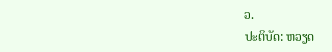ວ.
ປະຕິບັດ: ຫວຽດ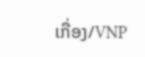ເກື່ອງ/VNP